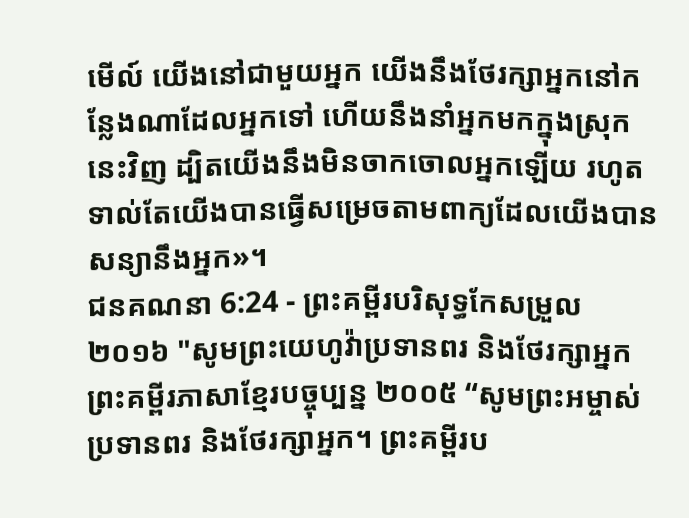មើល៍ យើងនៅជាមួយអ្នក យើងនឹងថែរក្សាអ្នកនៅកន្លែងណាដែលអ្នកទៅ ហើយនឹងនាំអ្នកមកក្នុងស្រុកនេះវិញ ដ្បិតយើងនឹងមិនចាកចោលអ្នកឡើយ រហូតទាល់តែយើងបានធ្វើសម្រេចតាមពាក្យដែលយើងបានសន្យានឹងអ្នក»។
ជនគណនា 6:24 - ព្រះគម្ពីរបរិសុទ្ធកែសម្រួល ២០១៦ "សូមព្រះយេហូវ៉ាប្រទានពរ និងថែរក្សាអ្នក ព្រះគម្ពីរភាសាខ្មែរបច្ចុប្បន្ន ២០០៥ “សូមព្រះអម្ចាស់ប្រទានពរ និងថែរក្សាអ្នក។ ព្រះគម្ពីរប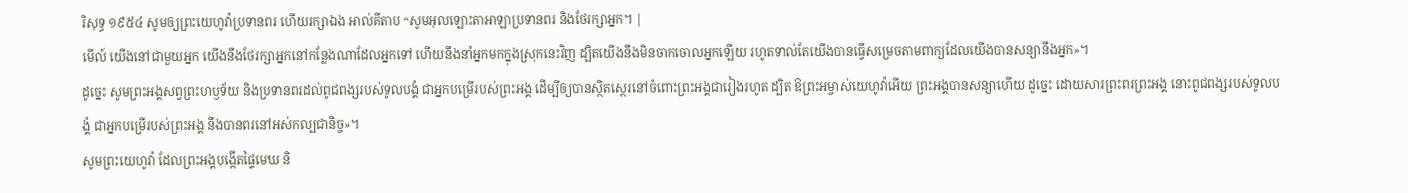រិសុទ្ធ ១៩៥៤ សូមឲ្យព្រះយេហូវ៉ាប្រទានពរ ហើយរក្សាឯង អាល់គីតាប “សូមអុលឡោះតាអាឡាប្រទានពរ និងថែរក្សាអ្នក។ |
មើល៍ យើងនៅជាមួយអ្នក យើងនឹងថែរក្សាអ្នកនៅកន្លែងណាដែលអ្នកទៅ ហើយនឹងនាំអ្នកមកក្នុងស្រុកនេះវិញ ដ្បិតយើងនឹងមិនចាកចោលអ្នកឡើយ រហូតទាល់តែយើងបានធ្វើសម្រេចតាមពាក្យដែលយើងបានសន្យានឹងអ្នក»។
ដូច្នេះ សូមព្រះអង្គសព្វព្រះហឫទ័យ និងប្រទានពរដល់ពូជពង្សរបស់ទូលបង្គំ ជាអ្នកបម្រើរបស់ព្រះអង្គ ដើម្បីឲ្យបានស្ថិតស្ថេរនៅចំពោះព្រះអង្គជារៀងរហូត ដ្បិត ឱព្រះអម្ចាស់យេហូវ៉ាអើយ ព្រះអង្គបានសន្យាហើយ ដូច្នេះ ដោយសារព្រះពរព្រះអង្គ នោះពូជពង្សរបស់ទូលបង្គំ ជាអ្នកបម្រើរបស់ព្រះអង្គ នឹងបានពរនៅអស់កល្បជានិច្ច»។
សូមព្រះយេហូវ៉ា ដែលព្រះអង្គបង្កើតផ្ទៃមេឃ និ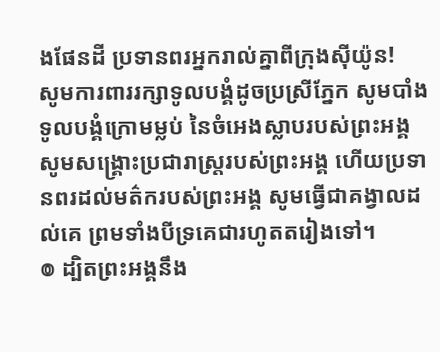ងផែនដី ប្រទានពរអ្នករាល់គ្នាពីក្រុងស៊ីយ៉ូន!
សូមការពាររក្សាទូលបង្គំដូចប្រស្រីភ្នែក សូមបាំងទូលបង្គំក្រោមម្លប់ នៃចំអេងស្លាបរបស់ព្រះអង្គ
សូមសង្គ្រោះប្រជារាស្ត្ររបស់ព្រះអង្គ ហើយប្រទានពរដល់មត៌ករបស់ព្រះអង្គ សូមធ្វើជាគង្វាលដល់គេ ព្រមទាំងបីទ្រគេជារហូតតរៀងទៅ។
៙ ដ្បិតព្រះអង្គនឹង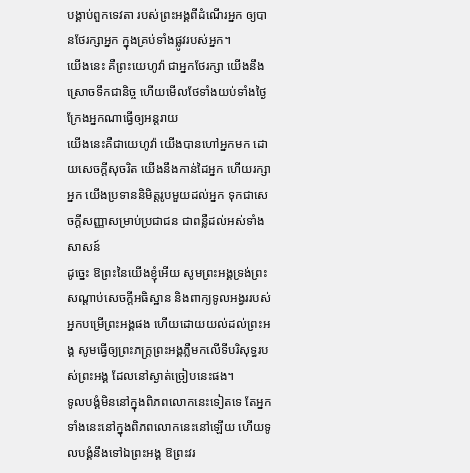បង្គាប់ពួកទេវតា របស់ព្រះអង្គពីដំណើរអ្នក ឲ្យបានថែរក្សាអ្នក ក្នុងគ្រប់ទាំងផ្លូវរបស់អ្នក។
យើងនេះ គឺព្រះយេហូវ៉ា ជាអ្នកថែរក្សា យើងនឹងស្រោចទឹកជានិច្ច ហើយមើលថែទាំងយប់ទាំងថ្ងៃ ក្រែងអ្នកណាធ្វើឲ្យអន្តរាយ
យើងនេះគឺជាយេហូវ៉ា យើងបានហៅអ្នកមក ដោយសេចក្ដីសុចរិត យើងនឹងកាន់ដៃអ្នក ហើយរក្សាអ្នក យើងប្រទាននិមិត្តរូបមួយដល់អ្នក ទុកជាសេចក្ដីសញ្ញាសម្រាប់ប្រជាជន ជាពន្លឺដល់អស់ទាំងសាសន៍
ដូច្នេះ ឱព្រះនៃយើងខ្ញុំអើយ សូមព្រះអង្គទ្រង់ព្រះសណ្ដាប់សេចក្ដីអធិស្ឋាន និងពាក្យទូលអង្វររបស់អ្នកបម្រើព្រះអង្គផង ហើយដោយយល់ដល់ព្រះអង្គ សូមធ្វើឲ្យព្រះភក្ត្រព្រះអង្គភ្លឺមកលើទីបរិសុទ្ធរបស់ព្រះអង្គ ដែលនៅស្ងាត់ច្រៀបនេះផង។
ទូលបង្គំមិននៅក្នុងពិភពលោកនេះទៀតទេ តែអ្នកទាំងនេះនៅក្នុងពិភពលោកនេះនៅឡើយ ហើយទូលបង្គំនឹងទៅឯព្រះអង្គ ឱព្រះវរ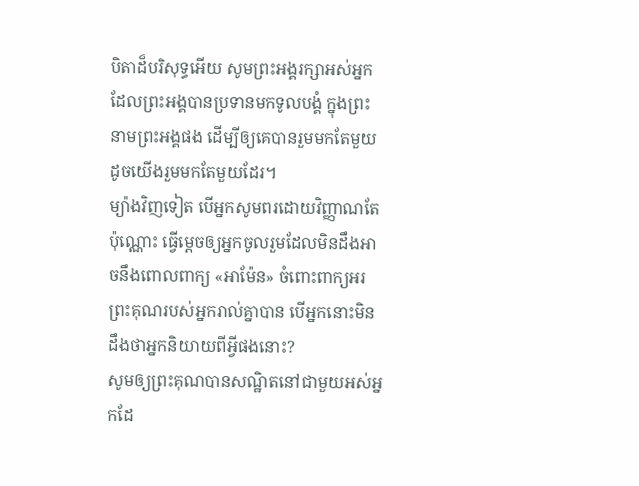បិតាដ៏បរិសុទ្ធអើយ សូមព្រះអង្គរក្សាអស់អ្នកដែលព្រះអង្គបានប្រទានមកទូលបង្គំ ក្នុងព្រះនាមព្រះអង្គផង ដើម្បីឲ្យគេបានរួមមកតែមួយ ដូចយើងរួមមកតែមួយដែរ។
ម្យ៉ាងវិញទៀត បើអ្នកសូមពរដោយវិញ្ញាណតែប៉ុណ្ណោះ ធ្វើម្តេចឲ្យអ្នកចូលរួមដែលមិនដឹងអាចនឹងពោលពាក្យ «អាម៉ែន» ចំពោះពាក្យអរព្រះគុណរបស់អ្នករាល់គ្នាបាន បើអ្នកនោះមិនដឹងថាអ្នកនិយាយពីអ្វីផងនោះ?
សូមឲ្យព្រះគុណបានសណ្ឋិតនៅជាមួយអស់អ្នកដែ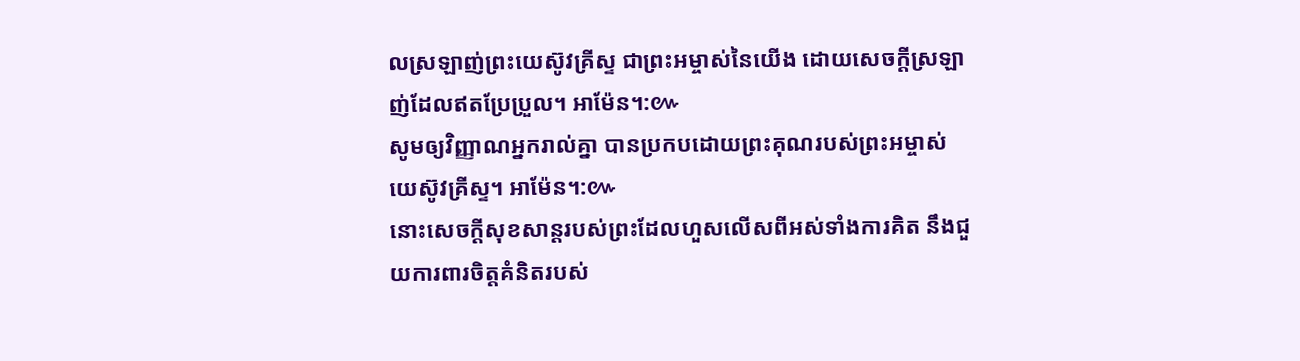លស្រឡាញ់ព្រះយេស៊ូវគ្រីស្ទ ជាព្រះអម្ចាស់នៃយើង ដោយសេចក្ដីស្រឡាញ់ដែលឥតប្រែប្រួល។ អាម៉ែន។:៚
សូមឲ្យវិញ្ញាណអ្នករាល់គ្នា បានប្រកបដោយព្រះគុណរបស់ព្រះអម្ចាស់យេស៊ូវគ្រីស្ទ។ អាម៉ែន។:៚
នោះសេចក្ដីសុខសាន្តរបស់ព្រះដែលហួសលើសពីអស់ទាំងការគិត នឹងជួយការពារចិត្តគំនិតរបស់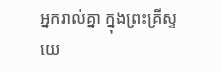អ្នករាល់គ្នា ក្នុងព្រះគ្រីស្ទយេ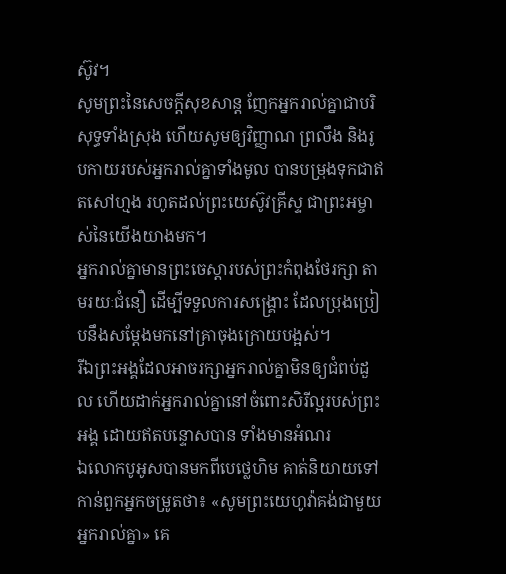ស៊ូវ។
សូមព្រះនៃសេចក្ដីសុខសាន្ត ញែកអ្នករាល់គ្នាជាបរិសុទ្ធទាំងស្រុង ហើយសូមឲ្យវិញ្ញាណ ព្រលឹង និងរូបកាយរបស់អ្នករាល់គ្នាទាំងមូល បានបម្រុងទុកជាឥតសៅហ្មង រហូតដល់ព្រះយេស៊ូវគ្រីស្ទ ជាព្រះអម្ចាស់នៃយើងយាងមក។
អ្នករាល់គ្នាមានព្រះចេស្តារបស់ព្រះកំពុងថែរក្សា តាមរយៈជំនឿ ដើម្បីទទួលការសង្គ្រោះ ដែលប្រុងប្រៀបនឹងសម្តែងមកនៅគ្រាចុងក្រោយបង្អស់។
រីឯព្រះអង្គដែលអាចរក្សាអ្នករាល់គ្នាមិនឲ្យជំពប់ដួល ហើយដាក់អ្នករាល់គ្នានៅចំពោះសិរីល្អរបស់ព្រះអង្គ ដោយឥតបន្ទោសបាន ទាំងមានអំណរ
ឯលោកបូអូសបានមកពីបេថ្លេហិម គាត់និយាយទៅកាន់ពួកអ្នកចម្រូតថា៖ «សូមព្រះយេហូវ៉ាគង់ជាមួយអ្នករាល់គ្នា» គេ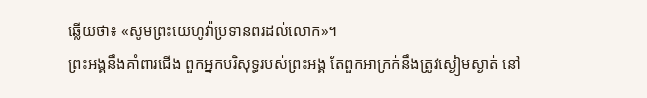ឆ្លើយថា៖ «សូមព្រះយេហូវ៉ាប្រទានពរដល់លោក»។
ព្រះអង្គនឹងគាំពារជើង ពួកអ្នកបរិសុទ្ធរបស់ព្រះអង្គ តែពួកអាក្រក់នឹងត្រូវស្ងៀមស្ងាត់ នៅ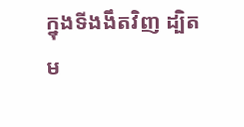ក្នុងទីងងឹតវិញ ដ្បិតម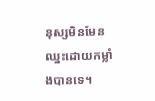នុស្សមិនមែនឈ្នះដោយកម្លាំងបានទេ។